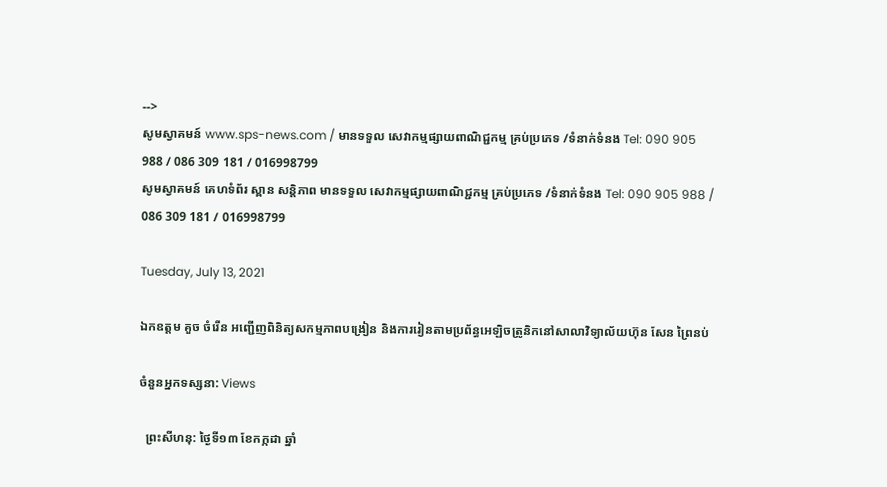-->
សូមស្វាគមន៍ www.sps-news.com / មានទទួល សេវាកម្មផ្សាយពាណិជ្ជកម្ម គ្រប់ប្រភេទ /ទំនាក់ទំនង Tel: 090 905 988 / 086 309 181 / 016998799
សូមស្វាគមន៍ គេហទំព័រ ស្ពាន សន្តិភាព មានទទួល សេវាកម្មផ្សាយពាណិជ្ជកម្ម គ្រប់ប្រភេទ /ទំនាក់ទំនង Tel: 090 905 988 / 086 309 181 / 016998799

Tuesday, July 13, 2021

ឯកឧត្តម គួច ចំរើន អញ្ជើញពិនិត្យសកម្មភាពបង្រៀន និងការរៀនតាមប្រព័ន្ធអេឡិចត្រូនិកនៅសាលាវិទ្យាល័យហ៊ុន សែន ព្រៃនប់

ចំនួនអ្នកទស្សនា: Views

  ព្រះសីហនុ: ថ្ងៃទី១៣ ខែកក្កដា ឆ្នាំ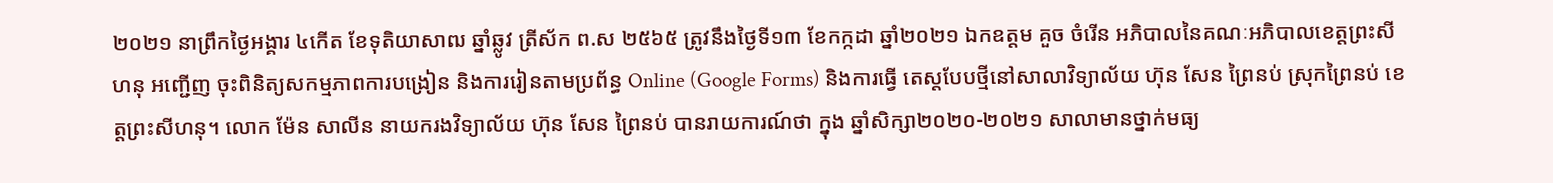២០២១ នាព្រឹកថ្ងៃអង្គារ ៤កើត ខែទុតិយាសាឍ ឆ្នាំឆ្លូវ ត្រីស័ក ព.ស ២៥៦៥ ត្រូវនឹងថ្ងៃទី១៣ ខែកក្កដា ឆ្នាំ២០២១ ឯកឧត្តម គួច ចំរើន អភិបាលនៃគណៈអភិបាលខេត្តព្រះសីហនុ អញ្ជើញ ចុះពិនិត្យសកម្មភាពការបង្រៀន និងការរៀនតាមប្រព័ន្ធ Online (Google Forms) និងការធ្វើ តេស្តបែបថ្មីនៅសាលាវិទ្យាល័យ ហ៊ុន សែន ព្រៃនប់ ស្រុកព្រៃនប់ ខេត្តព្រះសីហនុ។ លោក ម៉ែន សាលីន នាយករងវិទ្យាល័យ ហ៊ុន សែន ព្រៃនប់ បានរាយការណ៍ថា ក្នុង ឆ្នាំសិក្សា២០២០-២០២១ សាលាមានថ្នាក់មធ្យ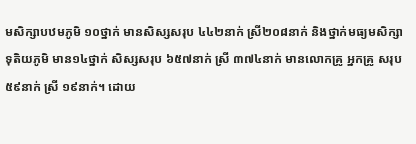មសិក្សាបឋមភូមិ ១០ថ្នាក់ មានសិស្សសរុប ៤៤២នាក់ ស្រី២០៨នាក់ និងថ្នាក់មធ្យមសិក្សាទុតិយភូមិ មាន១៤ថ្នាក់ សិស្សសរុប ៦៥៧នាក់ ស្រី ៣៧៤នាក់ មានលោកគ្រូ អ្នកគ្រូ សរុប ៥៩នាក់ ស្រី ១៩នាក់។ ដោយ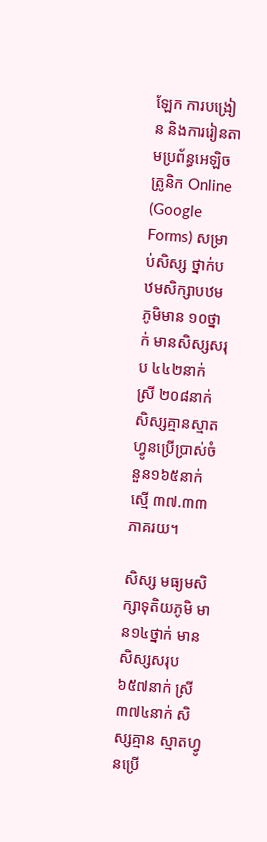ឡែក ការបង្រៀន និងការរៀនតាមប្រព័ន្ធអេឡិចត្រូនិក Online (Google Forms) សម្រាប់សិស្ស ថ្នាក់បឋមសិក្សាបឋមភូមិមាន ១០ថ្នាក់ មានសិស្សសរុប ៤៤២នាក់ ស្រី ២០៨នាក់ សិស្សគ្មានស្មាតហ្វូនប្រើប្រាស់ចំនួន១៦៥នាក់ ស្មើ ៣៧.៣៣ភាគរយ។

សិស្ស មធ្យមសិក្សាទុតិយភូមិ មាន១៤ថ្នាក់ មានសិស្សសរុប ៦៥៧នាក់ ស្រី ៣៧៤នាក់ សិស្សគ្មាន ស្មាតហ្វូនប្រើ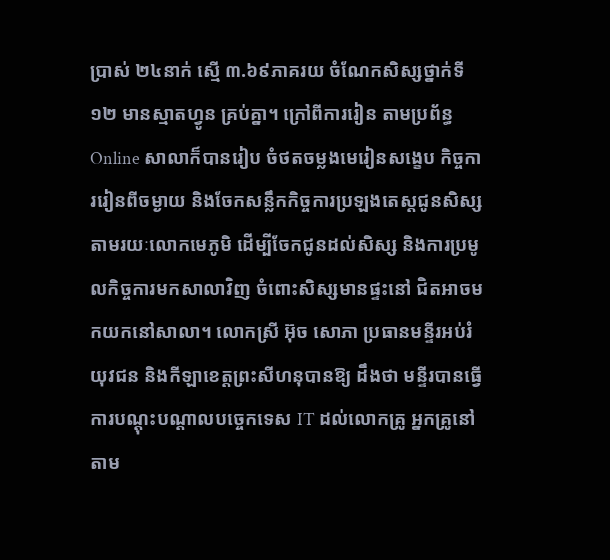ប្រាស់ ២៤នាក់ ស្មើ ៣.៦៩ភាគរយ ចំណែកសិស្សថ្នាក់ទី១២ មានស្មាតហ្វូន គ្រប់គ្នា។ ក្រៅពីការរៀន តាមប្រព័ន្ធ Online សាលាក៏បានរៀប ចំថតចម្លងមេរៀនសង្ខេប កិច្ចការរៀនពីចម្ងាយ និងចែកសន្លឹកកិច្ចការប្រឡងតេស្តជូនសិស្សតាមរយៈលោកមេភូមិ ដើម្បីចែកជូនដល់សិស្ស និងការប្រមូលកិច្ចការមកសាលាវិញ ចំពោះសិស្សមានផ្ទះនៅ ជិតអាចមកយកនៅសាលា។ លោកស្រី អ៊ុច សោភា ប្រធានមន្ទីរអប់រំយុវជន និងកីឡាខេត្តព្រះសីហនុបានឱ្យ ដឹងថា មន្ទីរបានធ្វើការបណ្តុះបណ្តាលបច្ចេកទេស IT ដល់លោកគ្រូ អ្នកគ្រូនៅតាម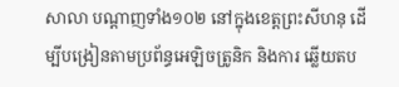សាលា បណ្តាញទាំង១០២ នៅក្នុងខេត្តព្រះសីហនុ ដើម្បីបង្រៀនតាមប្រព័ន្ធអេឡិចត្រូនិក និងការ ឆ្លើយតប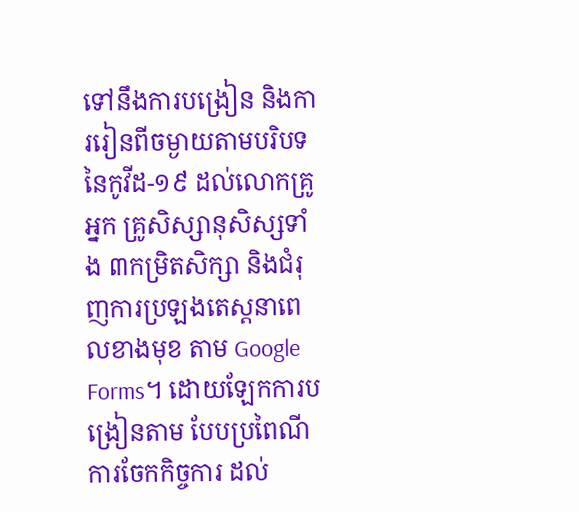ទៅនឹងការបង្រៀន និងការរៀនពីចម្ងាយតាមបរិបទនៃកូវីដ-១៩ ដល់លោកគ្រូ អ្នក គ្រូសិស្សានុសិស្សទាំង ៣កម្រិតសិក្សា និងជំរុញការប្រឡងតេស្តនាពេលខាងមុខ តាម Google Forms។ ដោយឡែកការបង្រៀនតាម បែបប្រពៃណីការចែកកិច្ចការ ដល់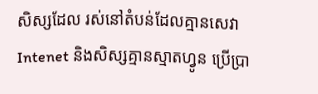សិស្សដែល រស់នៅតំបន់ដែលគ្មានសេវា Intenet និងសិស្សគ្មានស្មាតហ្វូន ប្រើប្រា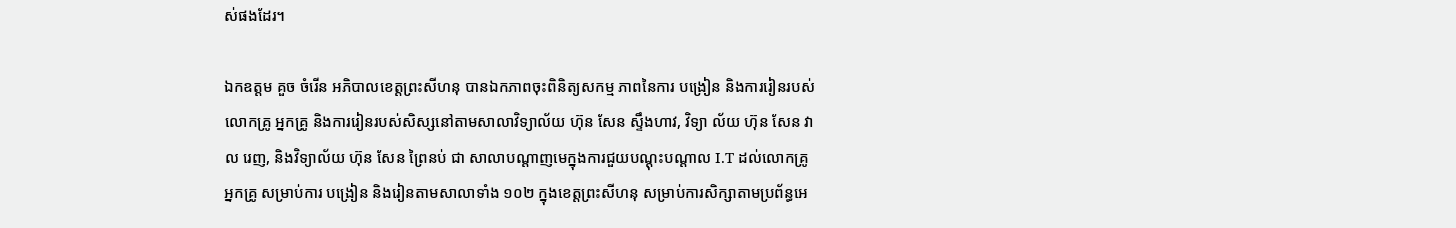ស់ផងដែរ។

ឯកឧត្តម គួច ចំរើន អភិបាលខេត្តព្រះសីហនុ បានឯកភាពចុះពិនិត្យសកម្ម ភាពនៃការ បង្រៀន និងការរៀនរបស់លោកគ្រូ អ្នកគ្រូ និងការរៀនរបស់សិស្សនៅតាមសាលាវិទ្យាល័យ ហ៊ុន សែន ស្ទឹងហាវ, វិទ្យា ល័យ ហ៊ុន សែន វាល រេញ, និងវិទ្យាល័យ ហ៊ុន សែន ព្រៃនប់ ជា សាលាបណ្តាញមេក្នុងការជួយបណ្តុះបណ្តាល I.T ដល់លោកគ្រូ អ្នកគ្រូ សម្រាប់ការ បង្រៀន និងរៀនតាមសាលាទាំង ១០២ ក្នុងខេត្តព្រះសីហនុ សម្រាប់ការសិក្សាតាមប្រព័ន្ធអេ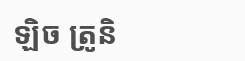ឡិច ត្រូនិ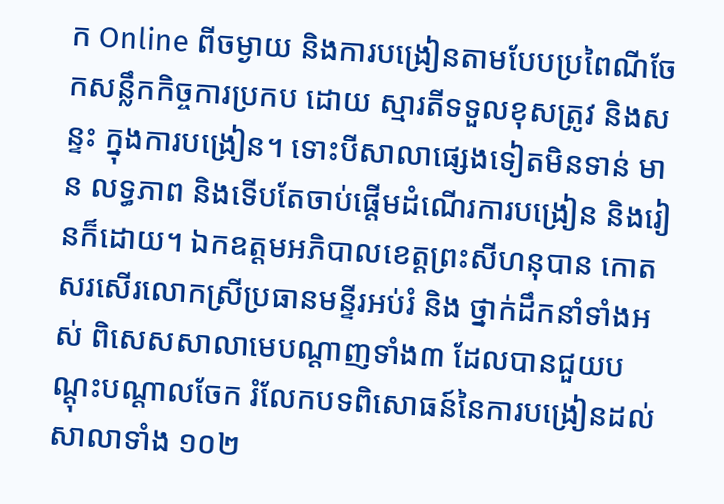ក Online ពីចម្ងាយ និងការបង្រៀនតាមបែបប្រពៃណីចែកសន្លឹកកិច្ចការប្រកប ដោយ ស្មារតីទទួលខុសត្រូវ និងសន្ទះ ក្នុងការបង្រៀន។ ទោះបីសាលាផ្សេងទៀតមិនទាន់ មាន លទ្ធភាព និងទើបតែចាប់ផ្តើមដំណើរការបង្រៀន និងរៀនក៏ដោយ។ ឯកឧត្តមអភិបាលខេត្តព្រះសីហនុបាន កោតសរសើរលោកស្រីប្រធានមន្ទីរអប់រំ និង ថ្នាក់ដឹកនាំទាំងអស់ ពិសេសសាលាមេបណ្តាញទាំង៣ ដែលបានជួយបណ្តុះបណ្តាលចែក រំលែកបទពិសោធន៍នៃការបង្រៀនដល់សាលាទាំង ១០២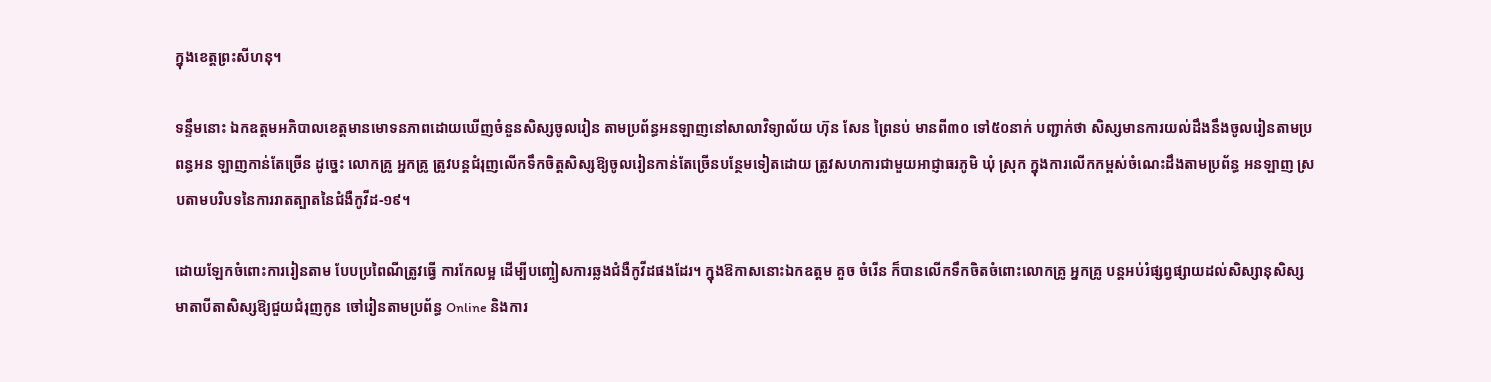ក្នុងខេត្តព្រះសីហនុ។

ទន្ទឹមនោះ ឯកឧត្ដមអភិបាលខេត្តមានមោទនភាពដោយឃើញចំនួនសិស្សចូលរៀន តាមប្រព័ន្ធអនឡាញនៅសាលាវិទ្យាល័យ ហ៊ុន សែន ព្រៃនប់ មានពី៣០ ទៅ៥០នាក់ បញ្ជាក់ថា សិស្សមានការយល់ដឹងនឹងចូលរៀនតាមប្រពន្ធអន ឡាញកាន់តែច្រើន ដូច្នេះ លោកគ្រូ អ្នកគ្រូ ត្រូវបន្តជំរុញលើកទឹកចិត្តសិស្សឱ្យចូលរៀនកាន់តែច្រើនបន្ថែមទៀតដោយ ត្រូវសហការជាមួយអាជ្ញាធរភូមិ ឃុំ ស្រុក ក្នុងការលើកកម្ពស់ចំណេះដឹងតាមប្រព័ន្ធ អនឡាញ ស្របតាមបរិបទនៃការរាតត្បាតនៃជំងឺកូវីដ-១៩។

ដោយឡែកចំពោះការរៀនតាម បែបប្រពៃណីត្រូវធ្វើ ការកែលម្អ ដើម្បីបញ្ចៀសការឆ្លងជំងឺកូវីដផងដែរ។ ក្នុងឱកាសនោះឯកឧត្តម គួច ចំរើន ក៏បានលើកទឹកចិតចំពោះលោកគ្រូ អ្នកគ្រូ បន្តអប់រំផ្សព្វផ្សាយដល់សិស្សានុសិស្ស មាតាបីតាសិស្សឱ្យជួយជំរុញកូន ចៅរៀនតាមប្រព័ន្ធ Online និងការ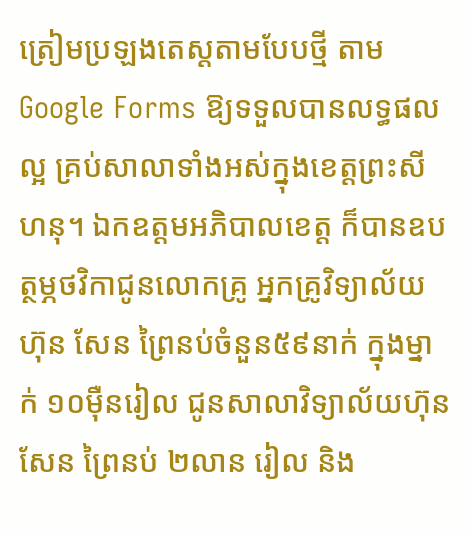ត្រៀមប្រឡងតេស្តតាមបែបថ្មី តាម Google Forms ឱ្យទទួលបានលទ្ធផលល្អ គ្រប់សាលាទាំងអស់ក្នុងខេត្តព្រះសីហនុ។ ឯកឧត្តមអភិបាលខេត្ត ក៏បានឧបត្ថម្ភថវិកាជូនលោកគ្រូ អ្នកគ្រូវិទ្យាល័យ ហ៊ុន សែន ព្រៃនប់ចំនួន៥៩នាក់ ក្នុងម្នាក់ ១០ម៉ឺនរៀល ជូនសាលាវិទ្យាល័យហ៊ុន សែន ព្រៃនប់ ២លាន រៀល និង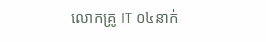លោកគ្រូ IT ០៤នាក់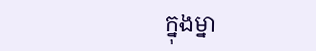ក្នុងម្នា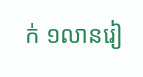ក់ ១លានរៀ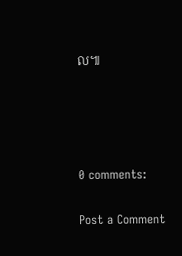ល៕




0 comments:

Post a Comment